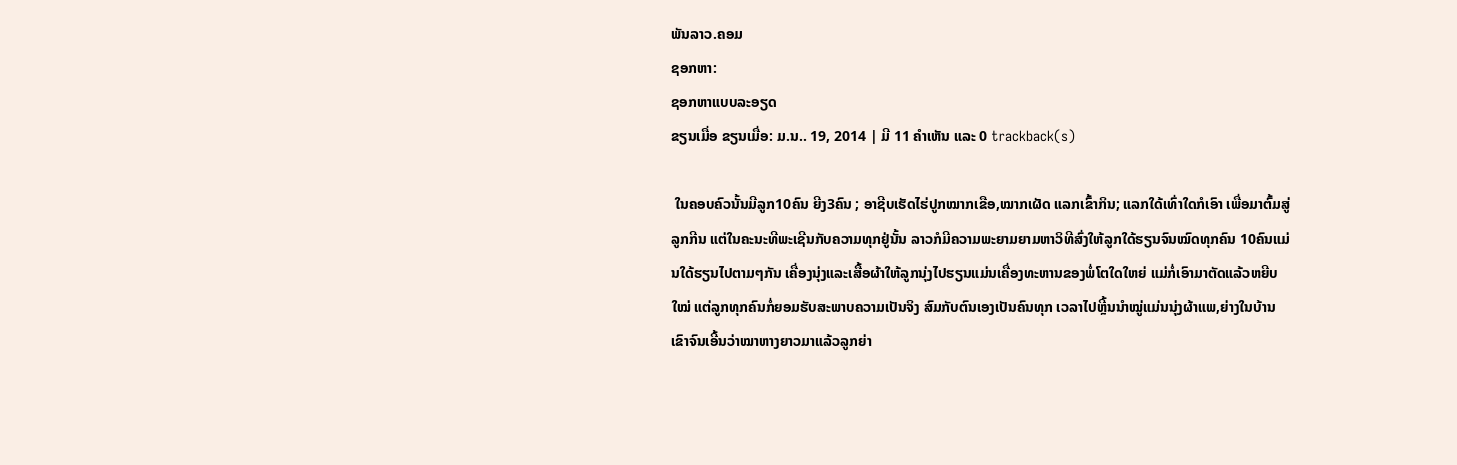ພັນລາວ.ຄອມ
ຊອກຫາ:
ຊອກຫາແບບລະອຽດ
ຂຽນເມື່ອ ຂຽນເມື່ອ: ມ.ນ.. 19, 2014 | ມີ 11 ຄຳເຫັນ ແລະ 0 trackback(s)

 ໃນຄອບຄົວນັ້ນມີລູກ10ຄົນ ຍີງ3ຄົນ ; ອາຊີບເຮັດໄຮ່ປູກໝາກເຂືອ,ໝາກເຜັດ ແລກເຂົ້າກິນ; ແລກໃດ້ເທົ່າໃດກໍເອົາ ເພື່ອມາຕົ້ມສູ່ລູກກີນ ແຕ່ໃນຄະນະທີພະເຊີນກັບຄວາມທຸກຢູ່ນັ້ນ ລາວກໍມີຄວາມພະຍາມຍາມຫາວິທີສົ່ງໃຫ້ລູກໃດ້ຮຽນຈົນໝົດທຸກຄົນ 10ຄົນແມ່ນໃດ້ຮຽນໄປຕາມໆກັນ ເຄື່ອງນຸ່ງແລະເສື້ອຜ້າໃຫ້ລູກນຸ່ງໄປຮຽນແມ່ນເຄື່ອງທະຫານຂອງພໍ່ໂຕໃດໃຫຍ່ ແມ່ກໍ່ເອົາມາຕັດແລ້ວຫຍີບໃໝ່ ແຕ່ລູກທຸກຄົນກໍ່ຍອມຮັບສະພາບຄວາມເປັນຈິງ ສົມກັບຕົນເອງເປັນຄົນທຸກ ເວລາໄປຫຼີ້ນນຳໝູ່ແມ່ນນຸ່ງຜ້າແພ,ຍ່າງໃນບ້ານເຂົາຈົນເອີ້ນວ່າໝາຫາງຍາວມາແລ້ວລູກຍ່າ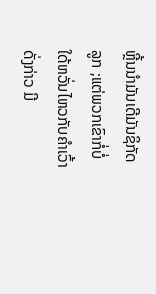ຫຼີ້ນນຳມັນເດີມັນຊິກັດລູກ ;ແຕ່ພວກເຂົາກໍ່ບໍ່ໃດ້ຫວັ່ນໄຫວກັບຄຳເວົ້າດັ່ງກ່າວ ມີ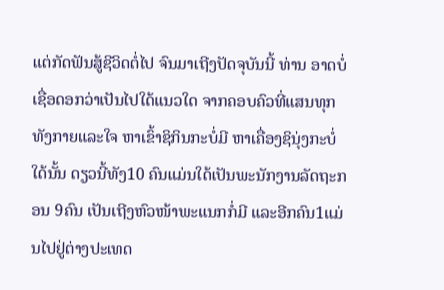ແຕ່ກັດຟັນສູ້ຊີວິດຕໍ່ໄປ ຈົນມາເຖີງປັດຈຸບັນນີ້ ທ່ານ ອາດບໍ່ເຊື່ອດອກວ່າເປັນໄປໃດ້ແນວໃດ ຈາກຄອບຄົວທີ່ແສນທຸກ ທັງກາຍແລະໃຈ ຫາເຂົ້າຊິກິນກະບໍ່ມີ ຫາເຄື່ອງຊິນຸ່ງກະບໍ່ໃດ້ນັ້ນ ດຽວນີ້ທັງ10 ຄົນແມ່ນໃດ້ເປັນພະນັກງານລັດຖະກອນ 9ຄົນ ເປັນເຖີງຫົວໜ້າພະແນກກໍ່ມີ ແລະອີກຄົນ1ແມ່ນໄປຢູ່ຕ່າງປະເທດ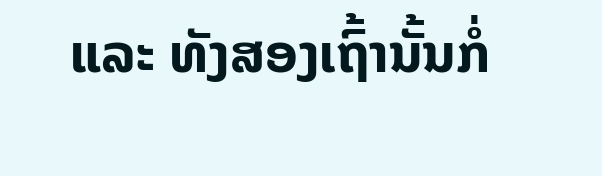ແລະ ທັງສອງເຖົ້ານັ້ນກໍ່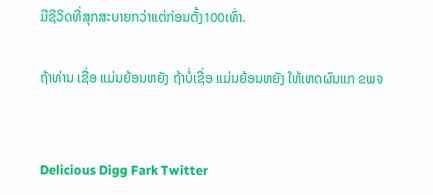ມີຊີວິດທີ່ສຸກສະບາຍກວ່າແຕ່ກ່ອນຕັ້ງ100ເທົ່າ.

ຖ້າທ່ານ ເຊື່ອ ແມ່ນຍ້ອນຫຍັງ ຖ້າບໍ່ເຊື່ອ ແມ່ນຍ້ອນຫຍັງ ໃຫ້ເຫດຜົນແກ ຂພຈ


Delicious Digg Fark Twitter